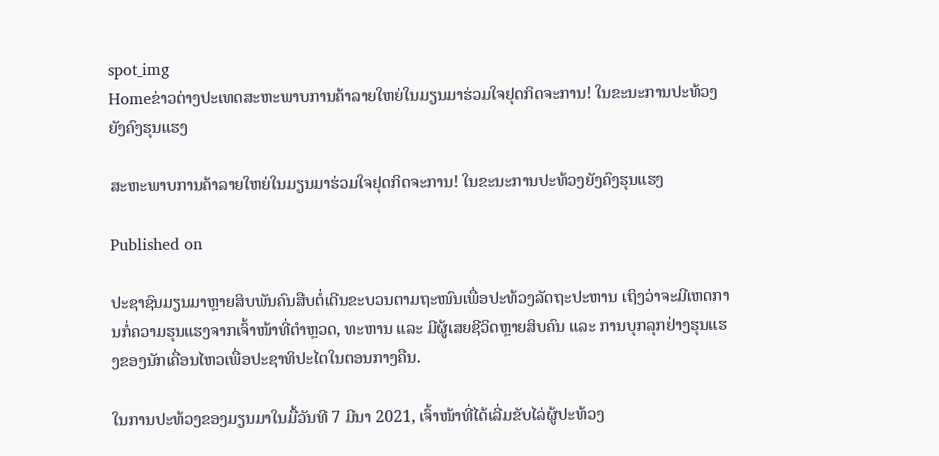spot_img
Homeຂ່າວຕ່າງປະເທດສະຫະພາບການຄ້າລາຍໃຫຍ່ໃນມຽນມາຮ່ວມໃຈຢຸດກິດຈະການ! ໃນຂະນະການປະທ້ວງຍັງຄົງຮຸນແຮງ

ສະຫະພາບການຄ້າລາຍໃຫຍ່ໃນມຽນມາຮ່ວມໃຈຢຸດກິດຈະການ! ໃນຂະນະການປະທ້ວງຍັງຄົງຮຸນແຮງ

Published on

ປະຊາຊົນມຽນມາຫຼາຍສິບພັນຄົນສືບຕໍ່ເດີນຂະບວນຕາມຖະໜົນເພື່ອປະທ້ວງລັດຖະປະຫານ ເຖິງວ່າຈະມີເຫດການກໍ່ຄວາມຮຸນແຮງຈາກເຈົ້າໜ້າທີ່ຕຳຫຼວດ, ທະຫານ ແລະ ມີຜູ້ເສຍຊີວິດຫຼາຍສິບຄົນ ແລະ ການບຸກລຸກຢ່າງຮຸນແຮງຂອງນັກເຄື່ອນໄຫວເພື່ອປະຊາທິປະໄຕໃນຕອນກາງຄືນ.

ໃນການປະທ້ວງຂອງມຽນມາໃນມື້ວັນທີ 7 ມີນາ 2021, ເຈົ້າໜ້າທີ່ໄດ້ເລີ່ມຂັບໄລ່ຜູ້ປະທ້ວງ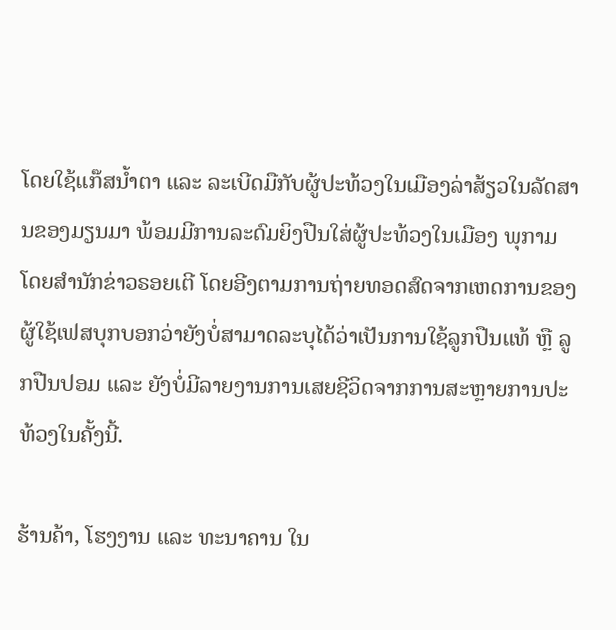ໂດຍໃຊ້ແກ໊ສນໍ້າຕາ ແລະ ລະເບີດມືກັບຜູ້ປະທ້ວງໃນເມືອງລ່າສ້ຽວໃນລັດສານຂອງມຽນມາ ພ້ອມມີການລະດົມຍິງປືນໃສ່ຜູ້ປະທ້ວງໃນເມືອງ ພຸກາມ ໂດຍສຳນັກຂ່າວຣອຍເຕີ ໂດຍອີງຕາມການຖ່າຍທອດສົດຈາກເຫດການຂອງຜູ້ໃຊ້ເຟສບຸກບອກວ່າຍັງບໍ່ສາມາດລະບຸໄດ້ວ່າເປັນການໃຊ້ລູກປືນແທ້ ຫຼື ລູກປືນປອມ ແລະ ຍັງບໍ່ມີລາຍງານການເສຍຊີວິດຈາກການສະຫຼາຍການປະທ້ວງໃນຄັ້ງນີ້.

ຮ້ານຄ້າ, ໂຮງງານ ແລະ ທະນາຄານ ໃນ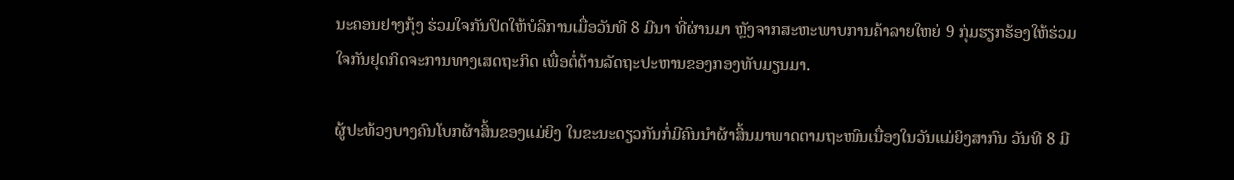ນະຄອນຢາງກຸ້ງ ຮ່ວມໃຈກັນປິດໃຫ້ບໍລິການເມື່ອວັນທີ 8 ມີນາ ທີ່ຜ່ານມາ ຫຼັງຈາກສະຫະພາບການຄ້າລາຍໃຫຍ່ 9 ກຸ່ມຮຽກຮ້ອງໃຫ້ຮ່ວມໃຈກັນຢຸດກິດຈະການທາງເສດຖະກິດ ເພື່ອຕໍ່ຕ້ານລັດຖະປະຫານຂອງກອງທັບມຽນມາ.

ຜູ້ປະທ້ວງບາງຄົນໂບກຜ້າສິ້ນຂອງແມ່ຍິງ ໃນຂະນະດຽວກັນກໍ່ມີຄົນນຳຜ້າສິ້ນມາພາດຕາມຖະໜົນເນື່ອງໃນວັນແມ່ຍິງສາກົນ ວັນທີ 8 ມີ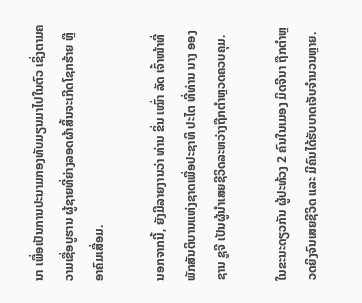ນາ ເພື່ອເປັນການປະນາມກອງທັບມຽນມາໄປໃນຕົວ ເຊິ່ງຕາມຄວາມເຊື່ອບູຮານ ຜູ້ຊາຍທີ່ຍ່າງລອດຜ້າສິ້ນຈະເກີດໂຊກຮ້າຍ ຫຼື ອາຄົມເສື່ອມ.

ນອກຈາກນີ້, ຍັງມີລາຍງານວ່າ ທ່ານ ຂິ່ນ ເໝົ່າ ລັດ ເຈົ້າໜ້າທີ່ພັກສັນຕິບານແຫ່ງຊາດເພື່ອປະຊາທິ ປະໄຕ ທີ່ທ່ານ ນາງ ອອງ ຊານ ຊູຈີ ເປັນຜູ້ນຳເສຍຊີວິດລະຫວ່າງຖືກຕຳຫຼວດຄວບຄຸມ.

ໃນຂະນະດຽວກັນ ຜູ້ປະທ້ວງ 2 ຄົນໃນເມອງ ມິດຈີນາ ຖືກຕຳຫຼວດຍິງຈົນເສຍຊີວິດ ແລະ ມີຄົນໄດ້ຮັບບາດເຈັບຈຳນວນຫຼາຍ.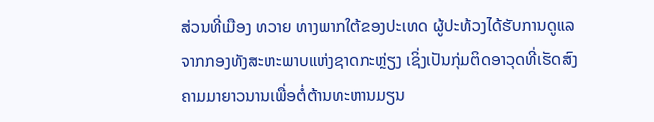ສ່ວນທີ່ເມືອງ ທວາຍ ທາງພາກໃຕ້ຂອງປະເທດ ຜູ້ປະທ້ວງໄດ້ຮັບການດູແລຈາກກອງທັງສະຫະພາບແຫ່ງຊາດກະຫຼ່ຽງ ເຊິ່ງເປັນກຸ່ມຕິດອາວຸດທີ່ເຮັດສົງຄາມມາຍາວນານເພື່ອຕໍ່ຕ້ານທະຫານມຽນ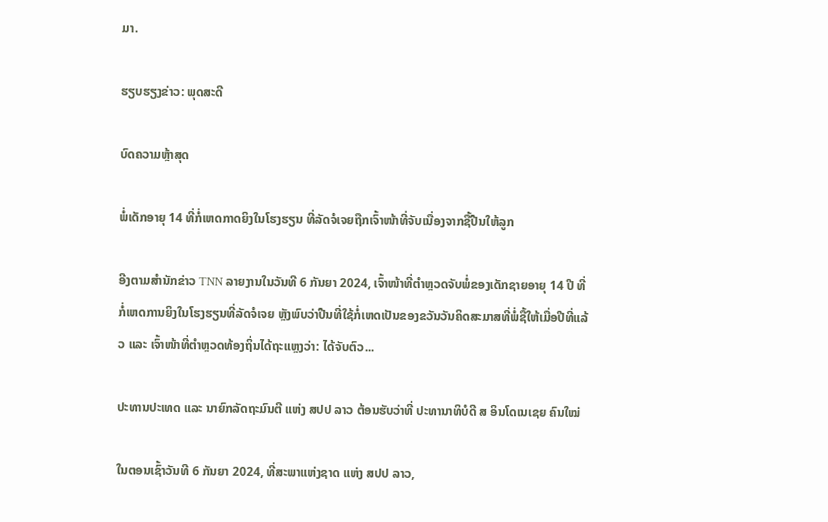ມາ.

ຮຽບຮຽງຂ່າວ: ພຸດສະດີ

ບົດຄວາມຫຼ້າສຸດ

ພໍ່ເດັກອາຍຸ 14 ທີ່ກໍ່ເຫດກາດຍິງໃນໂຮງຮຽນ ທີ່ລັດຈໍເຈຍຖືກເຈົ້າໜ້າທີ່ຈັບເນື່ອງຈາກຊື້ປືນໃຫ້ລູກ

ອີງຕາມສຳນັກຂ່າວ TNN ລາຍງານໃນວັນທີ 6 ກັນຍາ 2024, ເຈົ້າໜ້າທີ່ຕຳຫຼວດຈັບພໍ່ຂອງເດັກຊາຍອາຍຸ 14 ປີ ທີ່ກໍ່ເຫດການຍິງໃນໂຮງຮຽນທີ່ລັດຈໍເຈຍ ຫຼັງພົບວ່າປືນທີ່ໃຊ້ກໍ່ເຫດເປັນຂອງຂວັນວັນຄິດສະມາສທີ່ພໍ່ຊື້ໃຫ້ເມື່ອປີທີ່ແລ້ວ ແລະ ເຈົ້າໜ້າທີ່ຕຳຫຼວດທ້ອງຖິ່ນໄດ້ຖະແຫຼງວ່າ: ໄດ້ຈັບຕົວ...

ປະທານປະເທດ ແລະ ນາຍົກລັດຖະມົນຕີ ແຫ່ງ ສປປ ລາວ ຕ້ອນຮັບວ່າທີ່ ປະທານາທິບໍດີ ສ ອິນໂດເນເຊຍ ຄົນໃໝ່

ໃນຕອນເຊົ້າວັນທີ 6 ກັນຍາ 2024, ທີ່ສະພາແຫ່ງຊາດ ແຫ່ງ ສປປ ລາວ,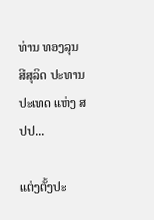ທ່ານ ທອງລຸນ ສີສຸລິດ ປະທານປະເທດ ແຫ່ງ ສປປ...

ແຕ່ງຕັ້ງປະ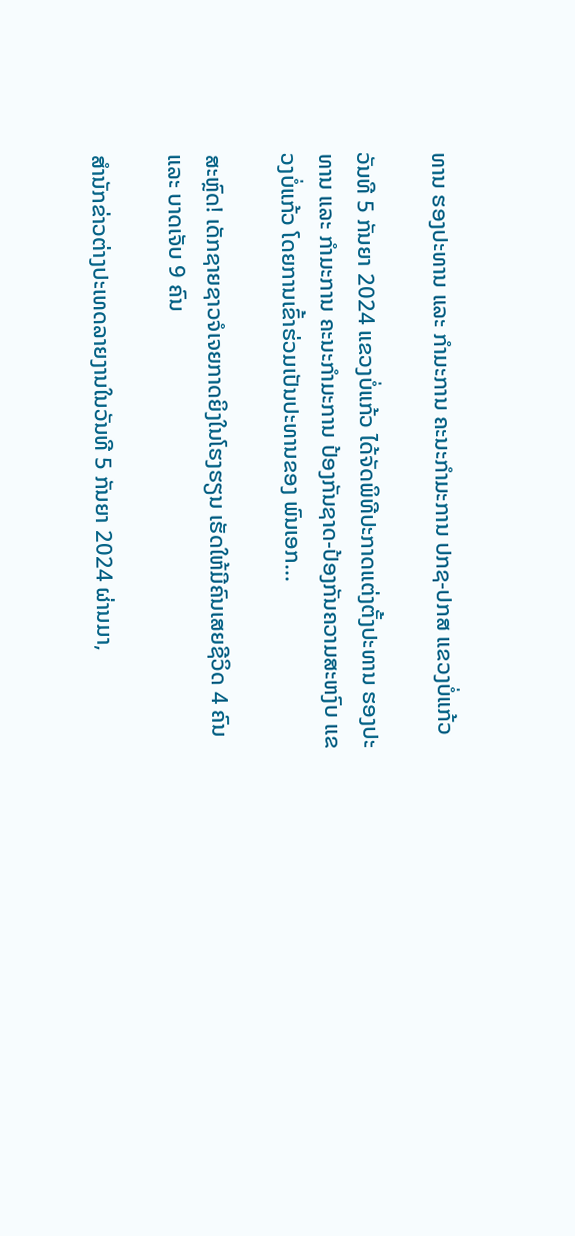ທານ ຮອງປະທານ ແລະ ກຳມະການ ຄະນະກຳມະການ ປກຊ-ປກສ ແຂວງບໍ່ແກ້ວ

ວັນທີ 5 ກັນຍາ 2024 ແຂວງບໍ່ແກ້ວ ໄດ້ຈັດພິທີປະກາດແຕ່ງຕັ້ງປະທານ ຮອງປະທານ ແລະ ກຳມະການ ຄະນະກຳມະການ ປ້ອງກັນຊາດ-ປ້ອງກັນຄວາມສະຫງົບ ແຂວງບໍ່ແກ້ວ ໂດຍການເຂົ້າຮ່ວມເປັນປະທານຂອງ ພົນເອກ...

ສະຫຼົດ! ເດັກຊາຍຊາວຈໍເຈຍກາດຍິງໃນໂຮງຮຽນ ເຮັດໃຫ້ມີຄົນເສຍຊີວິດ 4 ຄົນ ແລະ ບາດເຈັບ 9 ຄົນ

ສຳນັກຂ່າວຕ່າງປະເທດລາຍງານໃນວັນທີ 5 ກັນຍາ 2024 ຜ່ານມາ,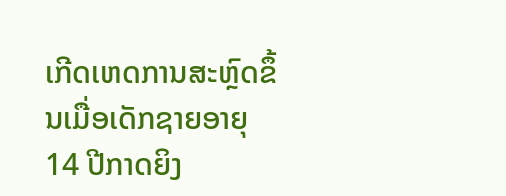ເກີດເຫດການສະຫຼົດຂຶ້ນເມື່ອເດັກຊາຍອາຍຸ 14 ປີກາດຍິງ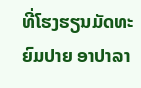ທີ່ໂຮງຮຽນມັດທະຍົມປາຍ ອາປາລາ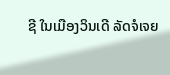ຊີ ໃນເມືອງວິນເດີ ລັດຈໍເຈຍ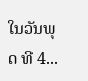ໃນວັນພຸດ ທີ 4...